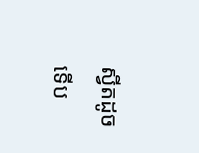ស្វីតដូចទើប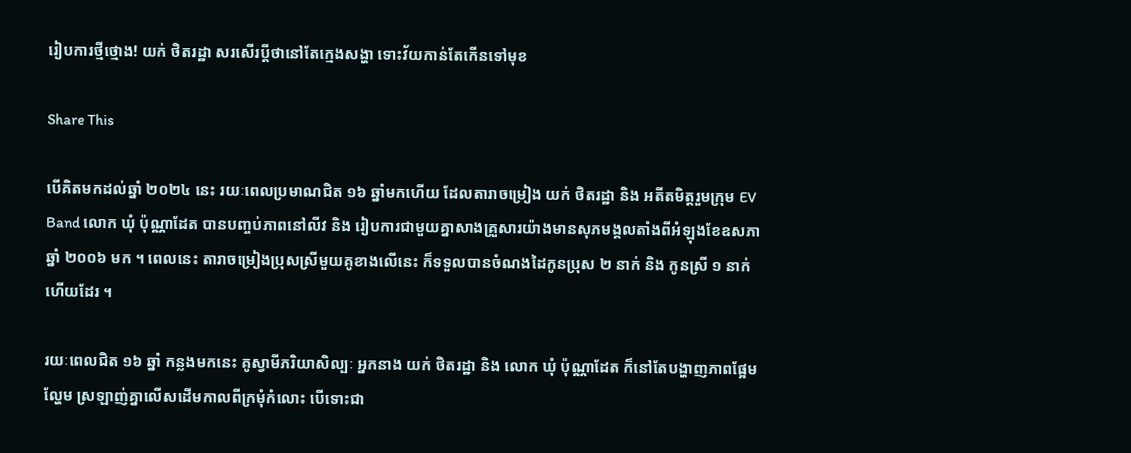រៀបការថ្មីថ្មោង! យក់ ថិតរដ្ឋា សរសើរប្តីថានៅតែក្មេងសង្ហា ទោះវ័យកាន់តែកើនទៅមុខ

Share This

បើគិតមកដល់ឆ្នាំ ២០២៤ នេះ រយៈពេលប្រមាណជិត ១៦ ឆ្នាំមកហើយ ដែលតារាចម្រៀង យក់ ថិតរដ្ឋា និង អតីតមិត្តរួមក្រុម EV Band លោក ឃុំ ប៉ុណ្ណាដែត បានបញ្ចប់ភាពនៅលីវ និង រៀបការជាមួយគ្នាសាងគ្រួសារយ៉ាងមានសុភមង្គលតាំងពីអំឡុងខែឧសភា ឆ្នាំ ២០០៦ មក ។ ពេលនេះ តារាចម្រៀងប្រុសស្រីមួយគូខាងលើនេះ ក៏ទទួលបានចំណងដៃកូនប្រុស ២ នាក់ និង កូនស្រី ១ នាក់ ហើយដែរ ។

រយៈពេលជិត ១៦ ឆ្នាំ កន្លងមកនេះ គូស្វាមីភរិយាសិល្បៈ អ្នកនាង យក់ ថិតរដ្ឋា និង លោក ឃុំ ប៉ុណ្ណាដែត ក៏នៅតែបង្ហាញភាពផ្អែមល្ហែម ស្រឡាញ់គ្នាលើសដើមកាលពីក្រមុំកំលោះ បើទោះជា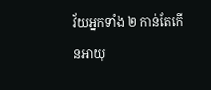វ័យអ្នកទាំង ២ កាន់តែកើនអាយុ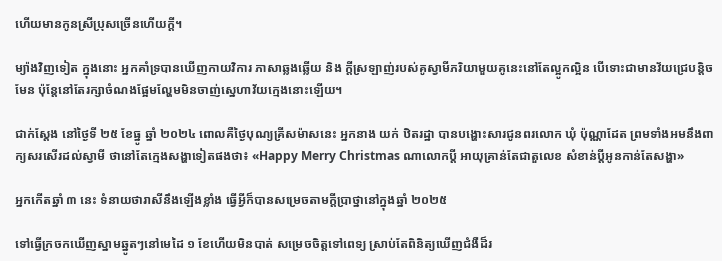ហើយមានកូនស្រីប្រុសច្រើនហើយក្តី។

ម្យ៉ាងវិញទៀត ក្នុងនោះ អ្នកគាំទ្របានឃើញកាយវិការ ភាសាឆ្លងឆ្លើយ និង ក្តីស្រឡាញ់របស់គូស្វាមីភរិយាមួយគូនេះនៅតែល្អូកល្អិន បើទោះជាមានវ័យជ្រេបន្តិចមែន ប៉ុន្តែនៅតែរក្សាចំណងផ្អែមល្ហែមមិនចាញ់ស្នេហាវ័យក្មេងនោះឡើយ។

ជាក់ស្តែង នៅថ្ងៃទី ២៥ ខែធ្នូ ឆ្នាំ ២០២៤ ពោលគឺថ្ងៃបុណ្យគ្រីសម៉ាសនេះ អ្នកនាង យក់ ឋិតរដ្ឋា បានបង្ហោះសារជូនពរលោក ឃុំ ប៉ុណ្ណាដែត ព្រមទាំងអមនឹងពាក្យសរសើរដល់ស្វាមី ថានៅតែក្មេងសង្ហាទៀតផងថា៖ «Happy Merry Christmas ណាលោកប្តី អាយុគ្រាន់តែជាតួលេខ សំខាន់ប្តីអូនកាន់តែសង្ហា»

អ្នកកើតឆ្នាំ ៣ នេះ ទំនាយថារាសីនឹងឡើងខ្លាំង ធ្វើអ្វីក៏បានសម្រេចតាមក្ដីប្រាថ្នានៅក្នុងឆ្នាំ ២០២៥

ទៅធ្វើក្រចកឃើញស្នាមឆ្នូតៗនៅមេដៃ ១ ខែហើយមិនបាត់ សម្រេចចិត្តទៅពេទ្យ ស្រាប់តែពិនិត្យឃើញជំងឺដ៏រ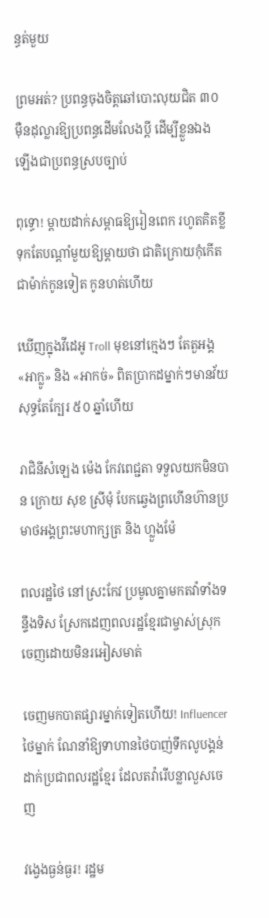ន្ធត់មួយ

ព្រមអត់? ប្រពន្ធចុងចិត្តឆៅបោះលុយជិត ៣០ ម៉ឺនដុល្លារឱ្យប្រពន្ធដើមលែងប្តី ដើម្បីខ្លួនឯងឡើងជាប្រពន្ធស្របច្បាប់

ពុទ្ធោ! ម្ដាយដាក់សម្ពាធឱ្យរៀនពេក រហូតគិតខ្លីទុកតែបណ្ដាំមួយឱ្យម្តាយថា ជាតិក្រោយកុំកើតជាម៉ាក់កូនទៀត កូនហត់ហើយ

ឃើញក្នុងវីដេអូ Troll មុខនៅក្មេងៗ តែតួអង្គ «អាក្លូ» និង «អាកច់» ពិតប្រាកដម្នាក់ៗមានវ័យសុទ្ធតែក្បែរ ៥០ ឆ្នាំហើយ

រាជិនីសំឡេង ម៉េង កែវពេជ្ជតា ទទួលយកមិនបាន ក្រោយ សុខ ស្រីមុំ បែកឆ្វេងព្រហើនហ៊ានប្រមាថអង្គព្រះមហាក្សត្រ និង ហ្លួងម៉ែ

ពលរដ្ឋថៃ នៅស្រះកែវ ប្រមូលគ្នាមកតវ៉ាទាំងទន្ទឹងទិស ស្រែកដេញពលរដ្ឋខ្មែរជាម្ចាស់ស្រុក ចេញដោយមិនរអៀសមាត់

ចេញមកបាតផ្សារម្នាក់ទៀតហើយ! Influencer ថៃម្នាក់ ណែនាំឱ្យទាហានថៃបាញ់ទឹកលូបង្គន់ដាក់ប្រជាពលរដ្ឋខ្មែរ ដែលតវ៉ារើបន្លាលួសចេញ

វង្វេងធ្ងន់ធ្ងរ! រដ្ឋម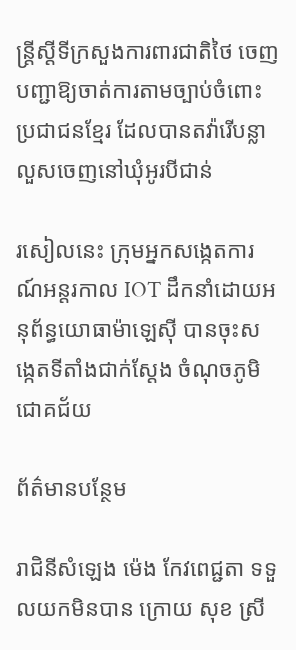ន្ត្រីស្តីទីក្រសួងការពារជាតិថៃ ចេញបញ្ជាឱ្យចាត់ការតាមច្បាប់ចំពោះប្រជាជនខ្មែរ ដែលបានតវ៉ារើបន្លាលួសចេញនៅឃុំអូរបីជាន់

រសៀលនេះ ក្រុមអ្នកសង្កេតការណ៍អន្តរកាល IOT ដឹកនាំដោយអនុព័ន្ធយោធាម៉ាឡេស៊ី បានចុះសង្កេតទីតាំងជាក់ស្ដែង ចំណុចភូមិជោគជ័យ

ព័ត៌មានបន្ថែម

រាជិនីសំឡេង ម៉េង កែវពេជ្ជតា ទទួលយកមិនបាន ក្រោយ សុខ ស្រី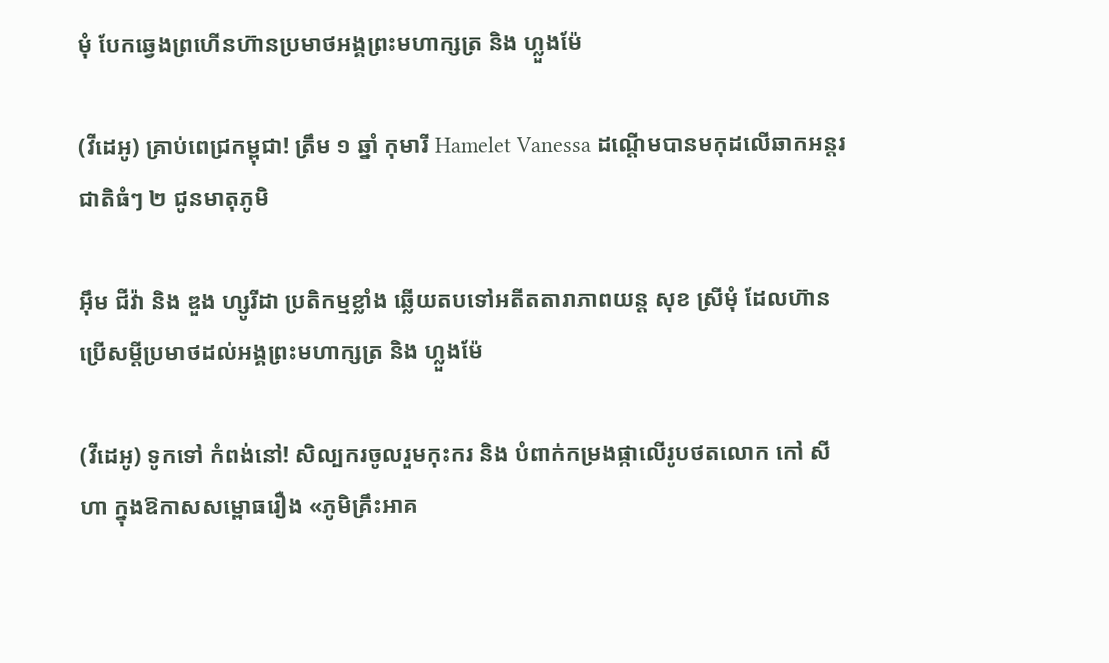មុំ បែកឆ្វេងព្រហើនហ៊ានប្រមាថអង្គព្រះមហាក្សត្រ និង ហ្លួងម៉ែ

(វីដេអូ) គ្រាប់ពេជ្រកម្ពុជា! ត្រឹម ១ ឆ្នាំ កុមារី Hamelet Vanessa ដណ្ដើមបានមកុដលើឆាកអន្តរជាតិធំៗ ២ ជូនមាតុភូមិ

អ៊ឹម ជីវ៉ា និង ឌួង ហ្សូរីដា ប្រតិកម្មខ្លាំង ឆ្លើយតបទៅអតីតតារាភាពយន្ត សុខ ស្រីមុំ ដែលហ៊ានប្រើសម្ដីប្រមាថដល់អង្គព្រះមហាក្សត្រ និង ហ្លួងម៉ែ

(វីដេអូ) ទូកទៅ កំពង់នៅ! សិល្បករចូលរួមកុះករ និង បំពាក់កម្រងផ្កាលើរូបថតលោក កៅ សីហា ក្នុងឱកាសសម្ពោធរឿង «ភូមិគ្រឹះអាគ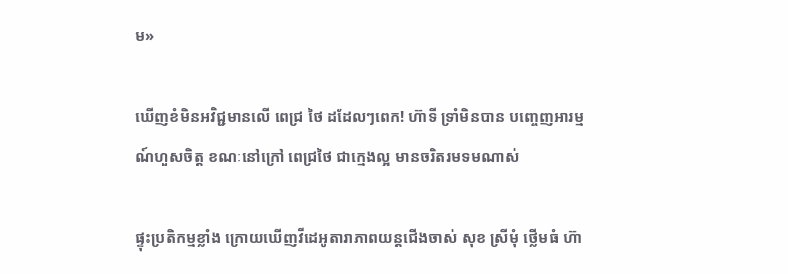ម»

ឃើញខំមិនអវិជ្ជមានលើ ពេជ្រ ថៃ ដដែលៗពេក! ហ៊ាទី ទ្រាំមិនបាន បញ្ចេញអារម្មណ៍ហួសចិត្ត ខណៈនៅក្រៅ ពេជ្រថៃ ជាក្មេងល្អ មានចរិតរមទមណាស់

ផ្ទុះប្រតិកម្មខ្លាំង ក្រោយឃើញវីដេអូតារាភាពយន្តជើងចាស់ សុខ ស្រីមុំ ថ្លើមធំ ហ៊ា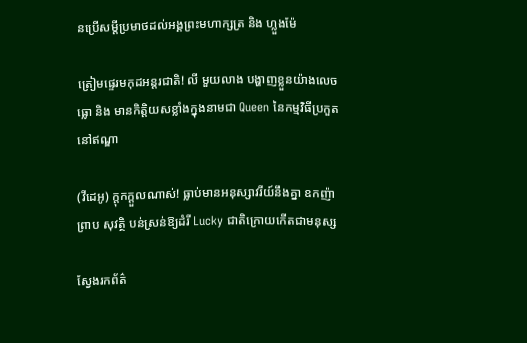នប្រើសម្ដីប្រមាថដល់អង្គព្រះមហាក្សត្រ និង ហ្លួងម៉ែ

ត្រៀមផ្ទេរមកុដអន្តរជាតិ! លី មួយលាង បង្ហាញខ្លួនយ៉ាងលេចធ្លោ និង មានកិត្តិយសខ្លាំងក្នុងនាមជា Queen នៃកម្មវិធីប្រកួតនៅឥណ្ឌា

(វីដេអូ) ក្ដុកក្ដួលណាស់! ធ្លាប់មានអនុស្សាវរីយ៍នឹងគ្នា ឧកញ៉ា ព្រាប សុវត្ថិ បន់ស្រន់ឱ្យដំរី Lucky ជាតិក្រោយកើតជាមនុស្ស

ស្វែងរកព័ត៌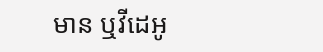មាន ឬវីដេអូ